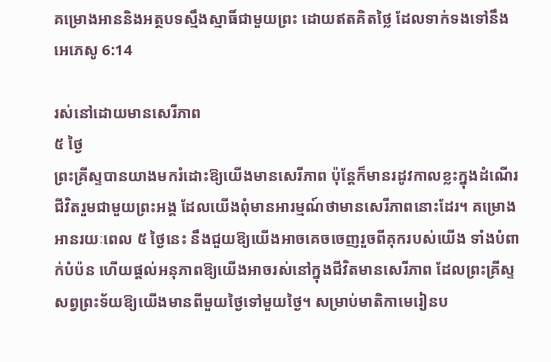គម្រោងអាននិងអត្ថបទស្មឹងស្មាធិ៍ជាមួយព្រះ ដោយឥតគិតថ្លៃ ដែលទាក់ទងទៅនឹង អេភេសូ 6:14

រស់នៅដោយមានសេរីភាព
៥ ថ្ងៃ
ព្រះគ្រីស្ទបានយាងមករំដោះឱ្យយើងមានសេរីភាព ប៉ុន្តែក៏មានរដូវកាលខ្លះក្នុងដំណើរជីវិតរួមជាមួយព្រះអង្គ ដែលយើងពុំមានអារម្មណ៍ថាមានសេរីភាពនោះដែរ។ គម្រោងអានរយៈពេល ៥ ថ្ងៃនេះ នឹងជួយឱ្យយើងអាចគេចចេញរួចពីគុករបស់យើង ទាំងបំពាក់បំប៉ន ហើយផ្ដល់អនុភាពឱ្យយើងអាចរស់នៅក្នុងជីវិតមានសេរីភាព ដែលព្រះគ្រីស្ទសព្វព្រះទ័យឱ្យយើងមានពីមួយថ្ងៃទៅមួយថ្ងៃ។ សម្រាប់មាតិកាមេរៀនប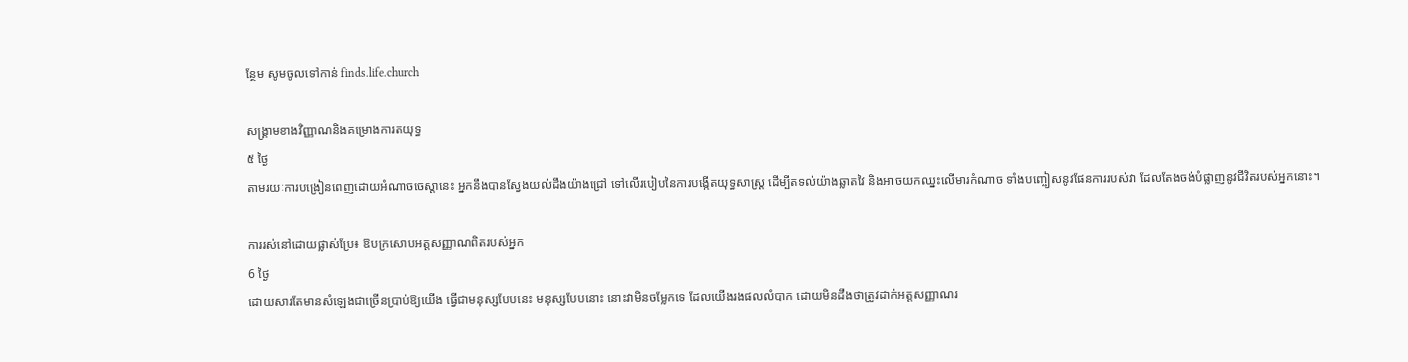ន្ថែម សូមចូលទៅកាន់ finds.life.church

សង្គ្រាមខាងវិញ្ញាណនិងគម្រោងការតយុទ្ធ
៥ ថ្ងៃ
តាមរយៈការបង្រៀនពេញដោយអំណាចចេស្ដានេះ អ្នកនឹងបានស្វែងយល់ដឹងយ៉ាងជ្រៅ ទៅលើរបៀបនៃការបង្កើតយុទ្ធសាស្រ្ដ ដើម្បីតទល់យ៉ាងឆ្លាតវៃ និងអាចយកឈ្នះលើមារកំណាច ទាំងបញ្ចៀសនូវផែនការរបស់វា ដែលតែងចង់បំផ្លាញនូវជីវិតរបស់អ្នកនោះ។

ការរស់នៅដោយផ្លាស់ប្រែ៖ ឱបក្រសោបអត្តសញ្ញាណពិតរបស់អ្នក
6 ថ្ងៃ
ដោយសារតែមានសំឡេងជាច្រើនប្រាប់ឱ្យយើង ធ្វើជាមនុស្សបែបនេះ មនុស្សបែបនោះ នោះវាមិនចម្លែកទេ ដែលយើងរងផលលំបាក ដោយមិនដឹងថាត្រូវដាក់អត្តសញ្ញាណរ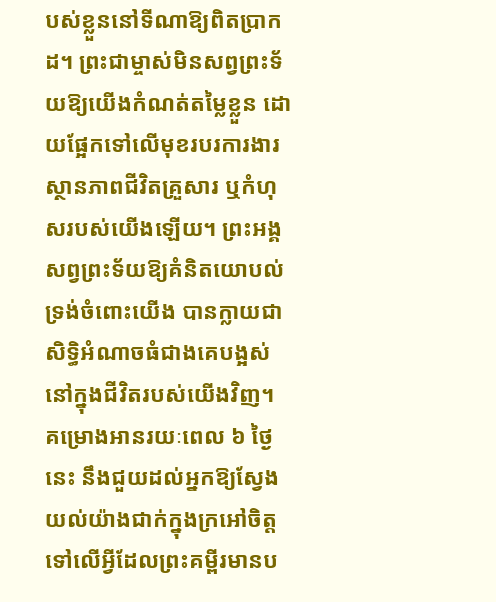បស់ខ្លួននៅទីណាឱ្យពិតប្រាកដ។ ព្រះជាម្ចាស់មិនសព្វព្រះទ័យឱ្យយើងកំណត់តម្លៃខ្លួន ដោយផ្អែកទៅលើមុខរបរការងារ ស្ថានភាពជីវិតគ្រួសារ ឬកំហុសរបស់យើងឡើយ។ ព្រះអង្គសព្វព្រះទ័យឱ្យគំនិតយោបល់ទ្រង់ចំពោះយើង បានក្លាយជាសិទ្ធិអំណាចធំជាងគេបង្អស់នៅក្នុងជីវិតរបស់យើងវិញ។ គម្រោងអានរយៈពេល ៦ ថ្ងៃនេះ នឹងជួយដល់អ្នកឱ្យស្វែងយល់យ៉ាងជាក់ក្នុងក្រអៅចិត្ត ទៅលើអ្វីដែលព្រះគម្ពីរមានប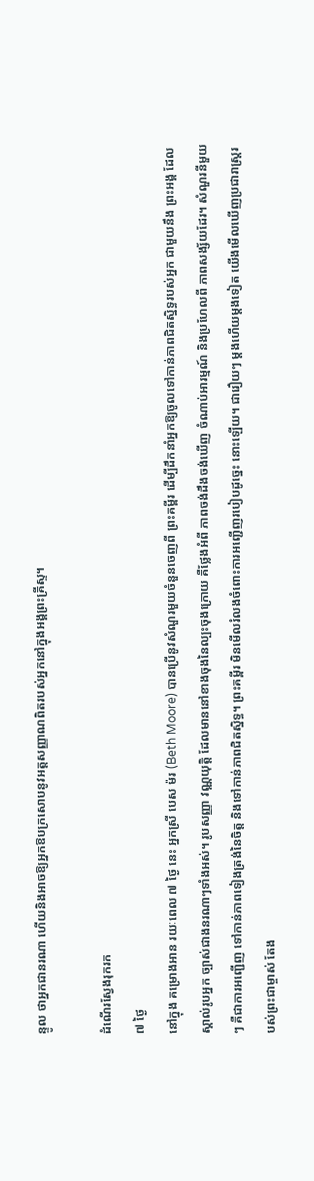ន្ទូល ថាអ្នកជានរណា ហើយនិងអាចឱ្យអ្នកឱបក្រសោបនូវអត្តសញ្ញាណពិតរបស់អ្នកនៅក្នុងអង្គព្រះគ្រីស្ទ។

ដំណើរស្វែងរុករក
៧ ថ្ងៃ
នៅក្នុង គម្រោងអាន រយៈពេល ៧ ថ្ងៃ នេះ អ្នកស្រី បេស ម៉រ (Beth Moore) បានប្រើនូវសំណួរមួយចំនួនចេញពី ព្រះគម្ពីរ ដើម្បីដឹកនាំអ្នកឱ្យចូលទៅកាន់ភាពជិតស្និទ្ធរបស់អ្នក ជាមួយនឹង ព្រះអង្គ ដែលស្គាល់រូបអ្នក ច្បាស់ជាងនរណាៗទាំងអស់។ រូបសញ្ញា វណ្ណយុត្ដិ ដែលមាននៅខាងចុងនៃល្បះចុងក្រោយ គឺថ្លែងអំពី ភាពចង់ដឹងចង់ឃើញ ចំណាប់អារម្មណ៍ និងប្រហែលពី ភាពសង្ស័យដែរ។ សំណួរនីមួយៗ គឺជាការអញ្ជើញ ទៅកាន់ភាពទៀងត្រង់នៃចិត្ដ និងទៅកាន់ភាពជិតស្និទ្ធ។ ព្រះគម្ពីរ មិនមើលរំលងចំពោះការអញ្ជើញរបៀបដូច្នេះ នោះឡើយ។ ជារឿយៗ ម្ដងហើយម្ដងទៀត យើងមើលឃើញប្រជារាស្រ្ដរបស់ព្រះជាម្ចាស់ តែង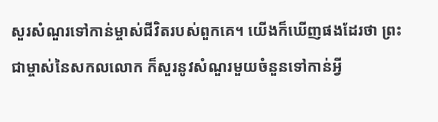សួរសំណួរទៅកាន់ម្ចាស់ជីវិតរបស់ពួកគេ។ យើងក៏ឃើញផងដែរថា ព្រះជាម្ចាស់នៃសកលលោក ក៏សួរនូវសំណួរមួយចំនួនទៅកាន់អ្វី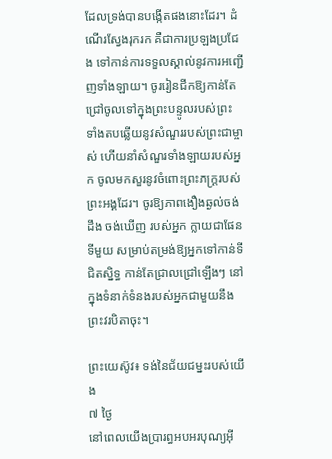ដែលទ្រង់បានបង្កើតផងនោះដែរ។ ដំណើរស្វែងរុករក គឺជាការប្រឡងប្រជែង ទៅកាន់ការទទួលស្គាល់នូវការអញ្ជើញទាំងឡាយ។ ចូររៀនជីកឱ្យកាន់តែជ្រៅចូលទៅក្នុងព្រះបន្ទូលរបស់ព្រះ ទាំងតបឆ្លើយនូវសំណួររបស់ព្រះជាម្ចាស់ ហើយនាំសំណួរទាំងឡាយរបស់អ្នក ចូលមកសួរនូវចំពោះព្រះភក្រ្ដរបស់ព្រះអង្គដែរ។ ចូរឱ្យភាពងឿងឆ្ងល់ចង់ដឹង ចង់ឃើញ របស់អ្នក ក្លាយជាផែនទីមួយ សម្រាប់តម្រង់ឱ្យអ្នកទៅកាន់ទីជិតស្និទ្ធ កាន់តែជ្រាលជ្រៅឡើងៗ នៅក្នុងទំនាក់ទំនងរបស់អ្នកជាមួយនឹងព្រះវរបិតាចុះ។

ព្រះយេស៊ូវ៖ ទង់នៃជ័យជម្នះរបស់យើង
៧ ថ្ងៃ
នៅពេលយើងប្រារព្ធអបអរបុណ្យអ៊ី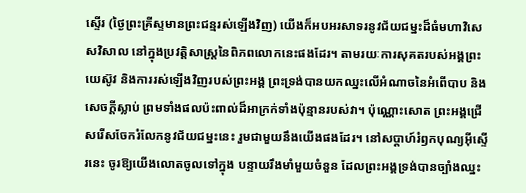ស្ទើរ (ថ្ងៃព្រះគ្រីស្ទមានព្រះជន្មរស់ឡើងវិញ) យើងក៏អបអរសាទរនូវជ័យជម្នះដ៏ធំមហាវិសេសវិសាល នៅក្នុងប្រវត្ដិសាស្រ្ដនៃពិភពលោកនេះផងដែរ។ តាមរយៈការសុគតរបស់អង្គព្រះយេស៊ូវ និងការរស់ឡើងវិញរបស់ព្រះអង្គ ព្រះទ្រង់បានយកឈ្នះលើអំណាចនៃអំពើបាប និងសេចក្ដីស្លាប់ ព្រមទាំងផលប៉ះពាល់ដ៏អាក្រក់ទាំងប៉ុន្មានរបស់វា។ ប៉ុណ្ណោះសោត ព្រះអង្គជ្រើសរើសចែករំលែកនូវជ័យជម្នះនេះ រួមជាមួយនឹងយើងផងដែរ។ នៅសប្ដាហ៍រំឭកបុណ្យអ៊ីស្ទើរនេះ ចូរឱ្យយើងលោតចូលទៅក្នុង បន្ទាយរឹងមាំមួយចំនួន ដែលព្រះអង្គទ្រង់បានច្បាំងឈ្នះ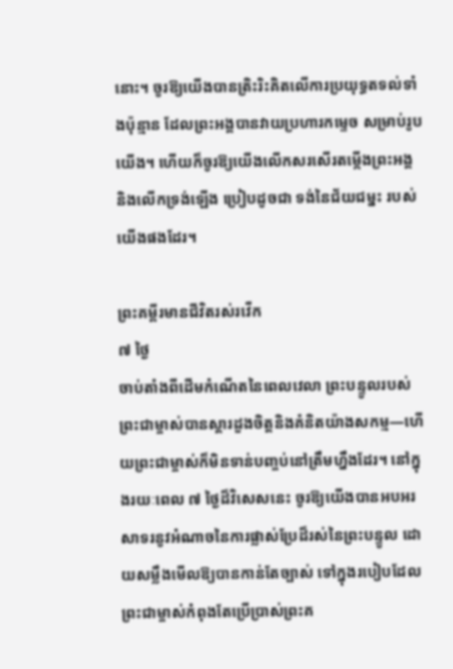នោះ។ ចូរឱ្យយើងបានត្រិះរិះគិតលើការប្រយុទ្ធតទល់ទាំងប៉ុន្មាន ដែលព្រះអង្គបានវាយប្រហារកម្ទេច សម្រាប់រូបយើង។ ហើយក៏ចូរឱ្យយើងលើកសរសើរតម្កើងព្រះអង្គ និងលើកទ្រង់ឡើង ប្រៀបដូចជា ទង់នៃជ័យជម្នះ របស់យើងផងដែរ។

ព្រះគម្ពីរមានជីវិតរស់រវើក
៧ ថ្ងៃ
ចាប់តាំងពីដើមកំណើតនៃពេលវេលា ព្រះបន្ទូលរបស់ព្រះជាម្ចាស់បានស្ដារដួងចិត្ដនិងគំនិតយ៉ាងសកម្ម—ហើយព្រះជាម្ចាស់ក៏មិនទាន់បញ្ចប់នៅត្រឹមហ្នឹងដែរ។ នៅក្នុងរយៈពេល ៧ ថ្ងៃដ៏វិសេសនេះ ចូរឱ្យយើងបានអបអរសាទរនូវអំណាចនៃការផ្លាស់ប្រែដ៏រស់នៃព្រះបន្ទូល ដោយសម្លឹងមើលឱ្យបានកាន់តែច្បាស់ ទៅក្នុងរបៀបដែលព្រះជាម្ចាស់កំពុងតែប្រើប្រាស់ព្រះគ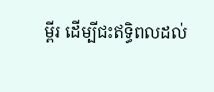ម្ពីរ ដើម្បីជះឥទ្ធិពលដល់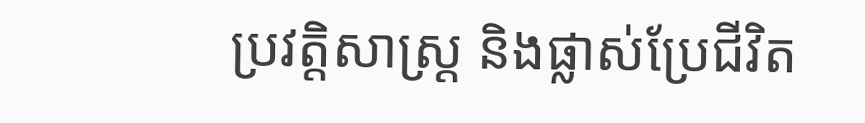ប្រវត្តិសាស្រ្ដ និងផ្លាស់ប្រែជីវិត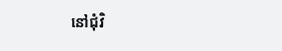នៅជុំវិ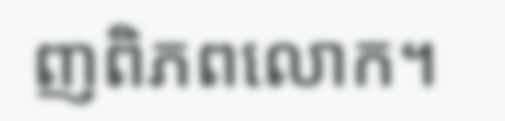ញពិភពលោក។